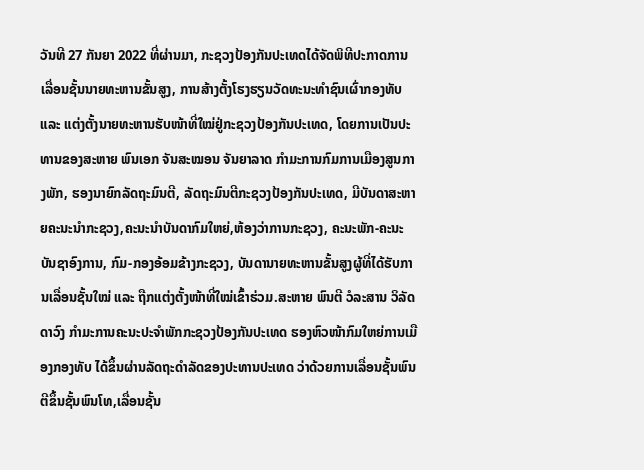ວັນທີ 27 ກັນຍາ 2022 ທີ່ຜ່ານມາ, ກະຊວງປ້ອງກັນປະເທດໄດ້ຈັດພິທີປະກາດການເລື່ອນຊັ້ນນາຍທະຫານຂັ້ນສູງ, ການສ້າງຕັ້ງໂຮງຮຽນວັດທະນະທຳຊົນເຜົ່າກອງທັບ ແລະ ແຕ່ງຕັ້ງນາຍທະຫານຮັບໜ້າທີ່ໃໝ່ຢູ່ກະຊວງປ້ອງກັນປະເທດ, ໂດຍການເປັນປະທານຂອງສະຫາຍ ພົນເອກ ຈັນສະໝອນ ຈັນຍາລາດ ກຳມະການກົມການເມືອງສູນກາງພັກ, ຮອງນາຍົກລັດຖະມົນຕີ, ລັດຖະມົນຕີກະຊວງປ້ອງກັນປະເທດ, ມີບັນດາສະຫາຍຄະນະນຳກະຊວງ,ຄະນະນໍາບັນດາກົມໃຫຍ່,ຫ້ອງວ່າການກະຊວງ, ຄະນະພັກ-ຄະນະບັນຊາອົງການ, ກົມ-ກອງອ້ອມຂ້າງກະຊວງ, ບັນດານາຍທະຫານຂັ້ນສູງຜູ້ທີ່ໄດ້ຮັບການເລື່ອນຊັ້ນໃໝ່ ແລະ ຖືກແຕ່ງຕັ້ງໜ້າທີ່ໃໝ່ເຂົ້າຮ່ວມ.ສະຫາຍ ພົນຕີ ວໍລະສານ ວິລັດດາວົງ ກຳມະການຄະນະປະຈຳພັກກະຊວງປ້ອງກັນປະເທດ ຮອງຫົວໜ້າກົມໃຫຍ່ການເມືອງກອງທັບ ໄດ້ຂຶ້ນຜ່ານລັດຖະດຳລັດຂອງປະທານປະເທດ ວ່າດ້ວຍການເລື່ອນຊັ້ນພົນຕີຂຶ້ນຊັ້ນພົນໂທ,ເລື່ອນຊັ້ນ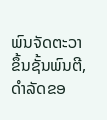ພົນຈັດຕະວາຂຶ້ນຊັ້ນພົນຕີ, ດຳລັດຂອ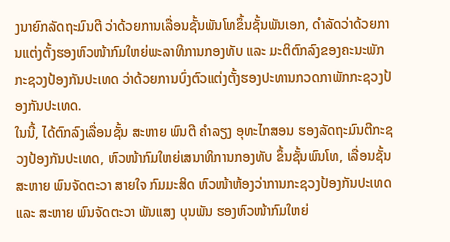ງນາຍົກລັດຖະມົນຕີ ວ່າດ້ວຍການເລື່ອນຊັ້ນພັນໂທຂຶ້ນຊັ້ນພັນເອກ, ດຳລັດວ່າດ້ວຍການແຕ່ງຕັ້ງຮອງຫົວໜ້າກົມໃຫຍ່ພະລາທິການກອງທັບ ແລະ ມະຕິຕົກລົງຂອງຄະນະພັກກະຊວງປ້ອງກັນປະເທດ ວ່າດ້ວຍການບົ່ງຕົວແຕ່ງຕັ້ງຮອງປະທານກວດກາພັກກະຊວງປ້ອງກັນປະເທດ.
ໃນນີ້, ໄດ້ຕົກລົງເລື່ອນຊັ້ນ ສະຫາຍ ພົນຕີ ຄໍາລຽງ ອຸທະໄກສອນ ຮອງລັດຖະມົນຕີກະຊວງປ້ອງກັນປະເທດ, ຫົວໜ້າກົມໃຫຍ່ເສນາທິການກອງທັບ ຂຶ້ນຊັ້ນພົນໂທ, ເລື່ອນຊັ້ນ ສະຫາຍ ພົນຈັດຕະວາ ສາຍໃຈ ກົມມະສິດ ຫົວໜ້າຫ້ອງວ່າການກະຊວງປ້ອງກັນປະເທດ ແລະ ສະຫາຍ ພົນຈັດຕະວາ ພັນແສງ ບຸນພັນ ຮອງຫົວໜ້າກົມໃຫຍ່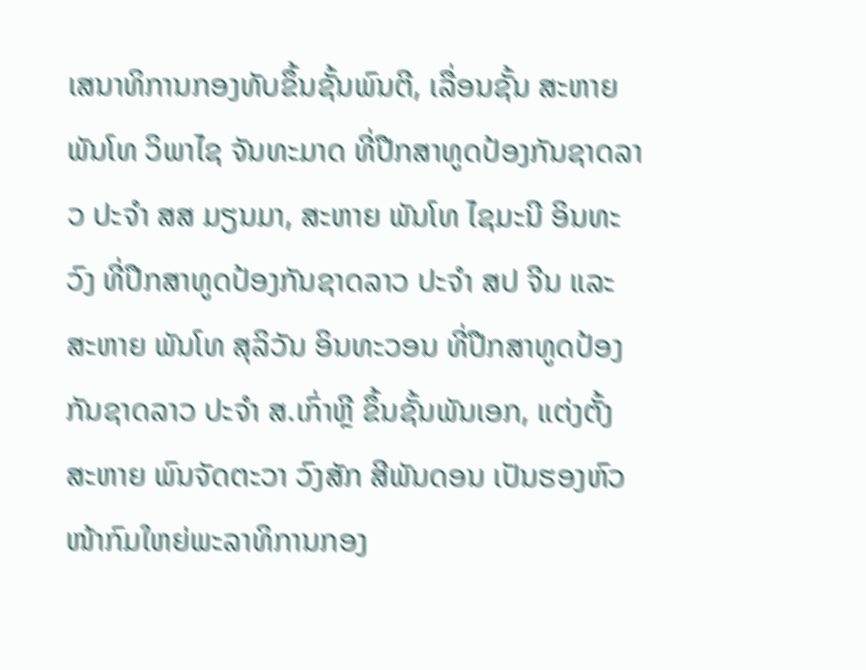ເສນາທິການກອງທັບຂຶ້ນຊັ້ນພົນຕີ, ເລື່ອນຊັ້ນ ສະຫາຍ ພັນໂທ ວິພາໄຊ ຈັນທະມາດ ທີ່ປືກສາທູດປ້ອງກັນຊາດລາວ ປະຈໍາ ສສ ມຽນມາ, ສະຫາຍ ພັນໂທ ໄຊມະນີ ອິນທະວົງ ທີ່ປືກສາທູດປ້ອງກັນຊາດລາວ ປະຈໍາ ສປ ຈີນ ແລະ ສະຫາຍ ພັນໂທ ສຸລິວັນ ອິນທະວອນ ທີ່ປືກສາທູດປ້ອງກັນຊາດລາວ ປະຈໍາ ສ.ເກົ່າຫຼີ ຂຶ້ນຊັ້ນພັນເອກ, ແຕ່ງຕັ້ງ ສະຫາຍ ພົນຈັດຕະວາ ວົງສັກ ສີພັນດອນ ເປັນຮອງຫົວໜ້າກົມໃຫຍ່ພະລາທິການກອງ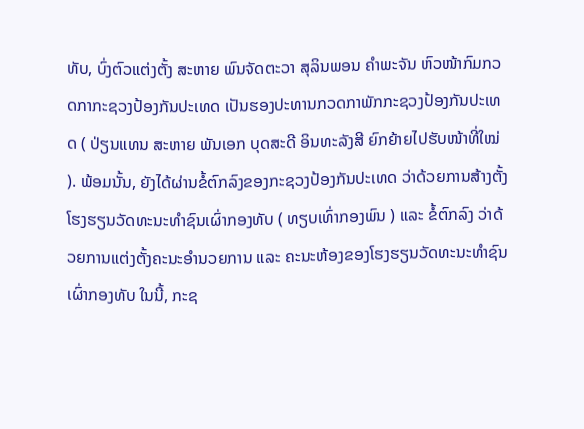ທັບ, ບົ່ງຕົວແຕ່ງຕັ້ງ ສະຫາຍ ພົນຈັດຕະວາ ສຸລິນພອນ ຄຳພະຈັນ ຫົວໜ້າກົມກວດກາກະຊວງປ້ອງກັນປະເທດ ເປັນຮອງປະທານກວດກາພັກກະຊວງປ້ອງກັນປະເທດ ( ປ່ຽນແທນ ສະຫາຍ ພັນເອກ ບຸດສະດີ ອິນທະລັງສີ ຍົກຍ້າຍໄປຮັບໜ້າທີ່ໃໝ່ ). ພ້ອມນັ້ນ, ຍັງໄດ້ຜ່ານຂໍ້ຕົກລົງຂອງກະຊວງປ້ອງກັນປະເທດ ວ່າດ້ວຍການສ້າງຕັ້ງໂຮງຮຽນວັດທະນະທໍາຊົນເຜົ່າກອງທັບ ( ທຽບເທົ່າກອງພົນ ) ແລະ ຂໍ້ຕົກລົງ ວ່າດ້ວຍການແຕ່ງຕັ້ງຄະນະອຳນວຍການ ແລະ ຄະນະຫ້ອງຂອງໂຮງຮຽນວັດທະນະທໍາຊົນເຜົ່າກອງທັບ ໃນນີ້, ກະຊ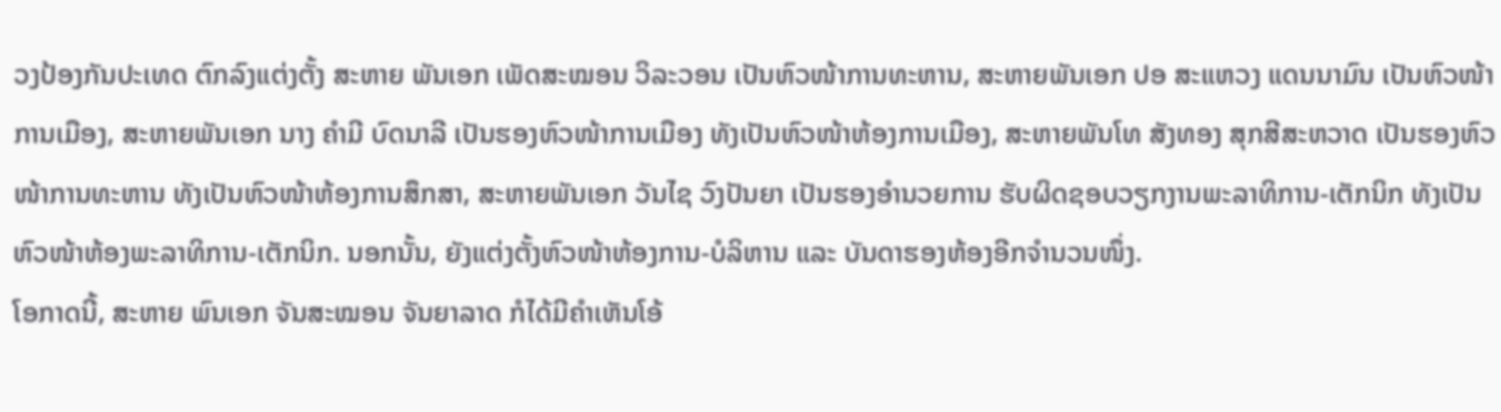ວງປ້ອງກັນປະເທດ ຕົກລົງແຕ່ງຕັ້ງ ສະຫາຍ ພັນເອກ ເພັດສະໝອນ ວິລະວອນ ເປັນຫົວໜ້າການທະຫານ, ສະຫາຍພັນເອກ ປອ ສະແຫວງ ແດນນາມົນ ເປັນຫົວໜ້າການເມືອງ, ສະຫາຍພັນເອກ ນາງ ຄຳມີ ບົດນາລີ ເປັນຮອງຫົວໜ້າການເມືອງ ທັງເປັນຫົວໜ້າຫ້ອງການເມືອງ, ສະຫາຍພັນໂທ ສັງທອງ ສຸກສີສະຫວາດ ເປັນຮອງຫົວໜ້າການທະຫານ ທັງເປັນຫົວໜ້າຫ້ອງການສຶກສາ, ສະຫາຍພັນເອກ ວັນໄຊ ວົງປັນຍາ ເປັນຮອງອຳນວຍການ ຮັບຜິດຊອບວຽກງານພະລາທິການ-ເຕັກນິກ ທັງເປັນຫົວໜ້າຫ້ອງພະລາທິການ-ເຕັກນິກ. ນອກນັ້ນ, ຍັງແຕ່ງຕັ້ງຫົວໜ້າຫ້ອງການ-ບໍລິຫານ ແລະ ບັນດາຮອງຫ້ອງອີກຈຳນວນໜຶ່ງ.
ໂອກາດນີ້, ສະຫາຍ ພົນເອກ ຈັນສະໝອນ ຈັນຍາລາດ ກໍໄດ້ມີຄໍາເຫັນໂອ້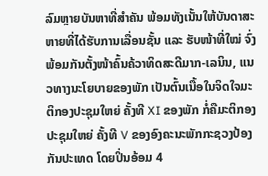ລົມຫຼາຍບັນຫາທີ່ສຳຄັນ ພ້ອມທັງເນັ້ນໃຫ້ບັນດາສະຫາຍທີ່ໄດ້ຮັບການເລື່ອນຊັ້ນ ແລະ ຮັບໜ້າທີ່ໃໝ່ ຈົ່ງພ້ອມກັນຕັ້ງໜ້າຄົ້ນຄ້ວາທິດສະດີມາກ-ເລນິນ, ແນວທາງນະໂຍບາຍຂອງພັກ ເປັນຕົ້ນເນື້ອໃນຈິດໃຈມະຕິກອງປະຊຸມໃຫຍ່ ຄັ້ງທີ XI ຂອງພັກ ກໍ່ຄືມະຕິກອງປະຊຸມໃຫຍ່ ຄັ້ງທີ V ຂອງອົງຄະນະພັກກະຊວງປ້ອງກັນປະເທດ ໂດຍປິ່ນອ້ອມ 4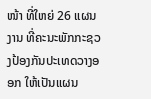ໜ້າ ທີ່ໃຫຍ່ 26 ແຜນງານ ທີ່ຄະນະພັກກະຊວງປ້ອງກັນປະເທດວາງອອກ ໃຫ້ເປັນແຜນ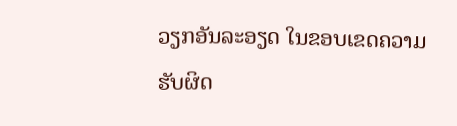ວຽກອັນລະອຽດ ໃນຂອບເຂດຄວາມຮັບຜິດ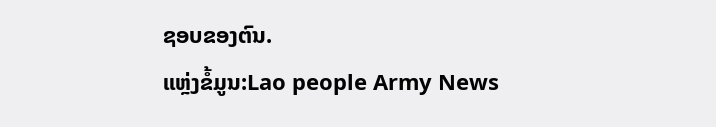ຊອບຂອງຕົນ.
ແຫຼ່ງຂໍ້ມູນ:Lao people Army News